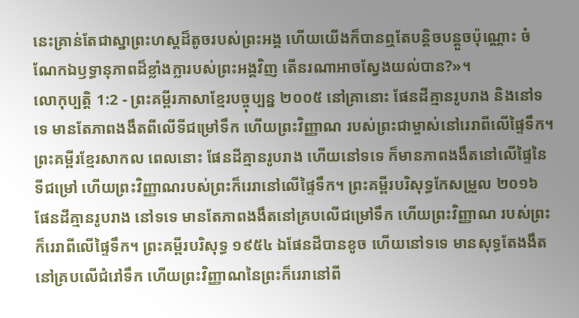នេះគ្រាន់តែជាស្នាព្រះហស្ដដ៏តូចរបស់ព្រះអង្គ ហើយយើងក៏បានឮតែបន្តិចបន្តួចប៉ុណ្ណោះ ចំណែកឯឫទ្ធានុភាពដ៏ខ្លាំងក្លារបស់ព្រះអង្គវិញ តើនរណាអាចស្វែងយល់បាន?»។
លោកុប្បត្តិ 1:2 - ព្រះគម្ពីរភាសាខ្មែរបច្ចុប្បន្ន ២០០៥ នៅគ្រានោះ ផែនដីគ្មានរូបរាង និងនៅទទេ មានតែភាពងងឹតពីលើទីជម្រៅទឹក ហើយព្រះវិញ្ញាណ របស់ព្រះជាម្ចាស់នៅរេរាពីលើផ្ទៃទឹក។ ព្រះគម្ពីរខ្មែរសាកល ពេលនោះ ផែនដីគ្មានរូបរាង ហើយនៅទទេ ក៏មានភាពងងឹតនៅលើផ្ទៃនៃទីជម្រៅ ហើយព្រះវិញ្ញាណរបស់ព្រះក៏រេរានៅលើផ្ទៃទឹក។ ព្រះគម្ពីរបរិសុទ្ធកែសម្រួល ២០១៦ ផែនដីគ្មានរូបរាង នៅទទេ មានតែភាពងងឹតនៅគ្របលើជម្រៅទឹក ហើយព្រះវិញ្ញាណ របស់ព្រះក៏រេរាពីលើផ្ទៃទឹក។ ព្រះគម្ពីរបរិសុទ្ធ ១៩៥៤ ឯផែនដីបានខូច ហើយនៅទទេ មានសុទ្ធតែងងឹតនៅគ្របលើជំរៅទឹក ហើយព្រះវិញ្ញាណនៃព្រះក៏រេរានៅពី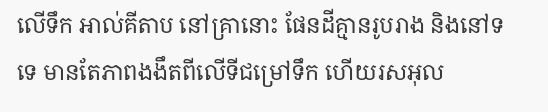លើទឹក អាល់គីតាប នៅគ្រានោះ ផែនដីគ្មានរូបរាង និងនៅទទេ មានតែភាពងងឹតពីលើទីជម្រៅទឹក ហើយរសអុល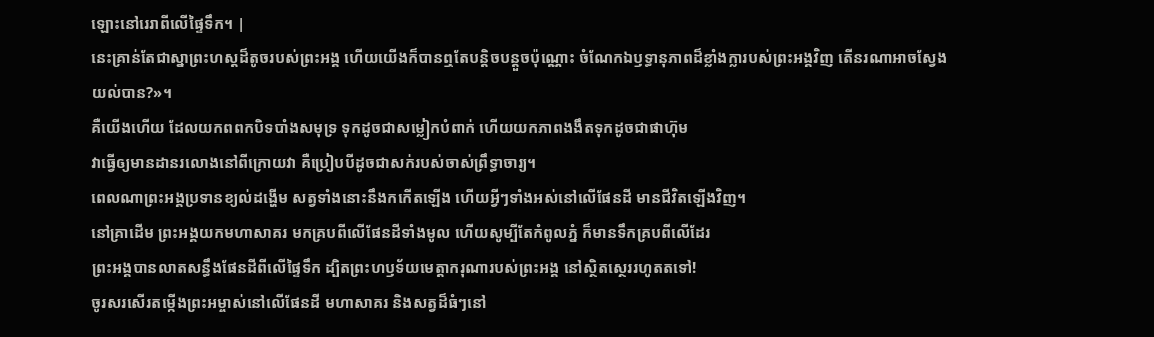ឡោះនៅរេរាពីលើផ្ទៃទឹក។ |
នេះគ្រាន់តែជាស្នាព្រះហស្ដដ៏តូចរបស់ព្រះអង្គ ហើយយើងក៏បានឮតែបន្តិចបន្តួចប៉ុណ្ណោះ ចំណែកឯឫទ្ធានុភាពដ៏ខ្លាំងក្លារបស់ព្រះអង្គវិញ តើនរណាអាចស្វែងយល់បាន?»។
គឺយើងហើយ ដែលយកពពកបិទបាំងសមុទ្រ ទុកដូចជាសម្លៀកបំពាក់ ហើយយកភាពងងឹតទុកដូចជាផាហ៊ុម
វាធ្វើឲ្យមានដានរលោងនៅពីក្រោយវា គឺប្រៀបបីដូចជាសក់របស់ចាស់ព្រឹទ្ធាចារ្យ។
ពេលណាព្រះអង្គប្រទានខ្យល់ដង្ហើម សត្វទាំងនោះនឹងកកើតឡើង ហើយអ្វីៗទាំងអស់នៅលើផែនដី មានជីវិតឡើងវិញ។
នៅគ្រាដើម ព្រះអង្គយកមហាសាគរ មកគ្របពីលើផែនដីទាំងមូល ហើយសូម្បីតែកំពូលភ្នំ ក៏មានទឹកគ្របពីលើដែរ
ព្រះអង្គបានលាតសន្ធឹងផែនដីពីលើផ្ទៃទឹក ដ្បិតព្រះហឫទ័យមេត្តាករុណារបស់ព្រះអង្គ នៅស្ថិតស្ថេររហូតតទៅ!
ចូរសរសើរតម្កើងព្រះអម្ចាស់នៅលើផែនដី មហាសាគរ និងសត្វដ៏ធំៗនៅ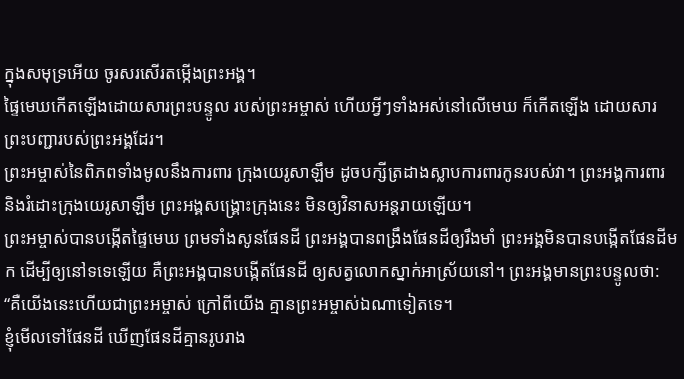ក្នុងសមុទ្រអើយ ចូរសរសើរតម្កើងព្រះអង្គ។
ផ្ទៃមេឃកើតឡើងដោយសារព្រះបន្ទូល របស់ព្រះអម្ចាស់ ហើយអ្វីៗទាំងអស់នៅលើមេឃ ក៏កើតឡើង ដោយសារព្រះបញ្ជារបស់ព្រះអង្គដែរ។
ព្រះអម្ចាស់នៃពិភពទាំងមូលនឹងការពារ ក្រុងយេរូសាឡឹម ដូចបក្សីត្រដាងស្លាបការពារកូនរបស់វា។ ព្រះអង្គការពារ និងរំដោះក្រុងយេរូសាឡឹម ព្រះអង្គសង្គ្រោះក្រុងនេះ មិនឲ្យវិនាសអន្តរាយឡើយ។
ព្រះអម្ចាស់បានបង្កើតផ្ទៃមេឃ ព្រមទាំងសូនផែនដី ព្រះអង្គបានពង្រឹងផែនដីឲ្យរឹងមាំ ព្រះអង្គមិនបានបង្កើតផែនដីមក ដើម្បីឲ្យនៅទទេឡើយ គឺព្រះអង្គបានបង្កើតផែនដី ឲ្យសត្វលោកស្នាក់អាស្រ័យនៅ។ ព្រះអង្គមានព្រះបន្ទូលថា: “គឺយើងនេះហើយជាព្រះអម្ចាស់ ក្រៅពីយើង គ្មានព្រះអម្ចាស់ឯណាទៀតទេ។
ខ្ញុំមើលទៅផែនដី ឃើញផែនដីគ្មានរូបរាង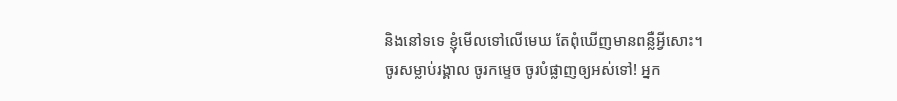និងនៅទទេ ខ្ញុំមើលទៅលើមេឃ តែពុំឃើញមានពន្លឺអ្វីសោះ។
ចូរសម្លាប់រង្គាល ចូរកម្ទេច ចូរបំផ្លាញឲ្យអស់ទៅ! អ្នក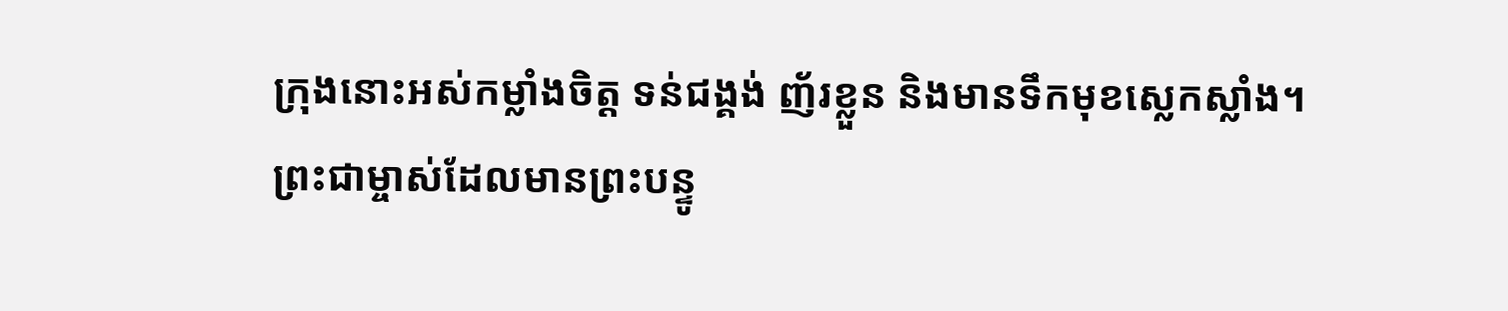ក្រុងនោះអស់កម្លាំងចិត្ត ទន់ជង្គង់ ញ័រខ្លួន និងមានទឹកមុខស្លេកស្លាំង។
ព្រះជាម្ចាស់ដែលមានព្រះបន្ទូ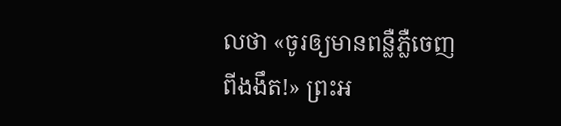លថា «ចូរឲ្យមានពន្លឺភ្លឺចេញពីងងឹត!» ព្រះអ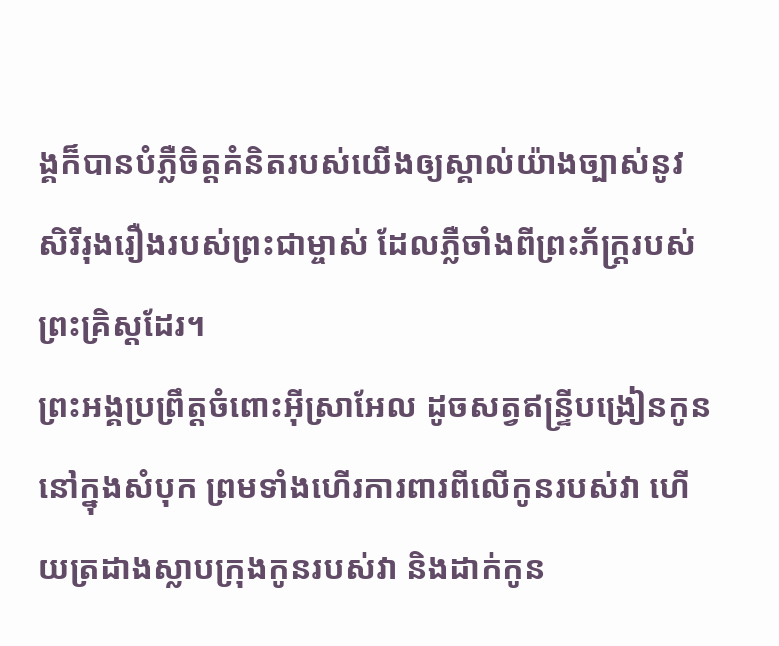ង្គក៏បានបំភ្លឺចិត្តគំនិតរបស់យើងឲ្យស្គាល់យ៉ាងច្បាស់នូវសិរីរុងរឿងរបស់ព្រះជាម្ចាស់ ដែលភ្លឺចាំងពីព្រះភ័ក្ត្ររបស់ព្រះគ្រិស្តដែរ។
ព្រះអង្គប្រព្រឹត្តចំពោះអ៊ីស្រាអែល ដូចសត្វឥន្ទ្រីបង្រៀនកូននៅក្នុងសំបុក ព្រមទាំងហើរការពារពីលើកូនរបស់វា ហើយត្រដាងស្លាបក្រុងកូនរបស់វា និងដាក់កូន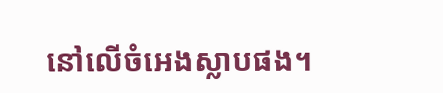នៅលើចំអេងស្លាបផង។